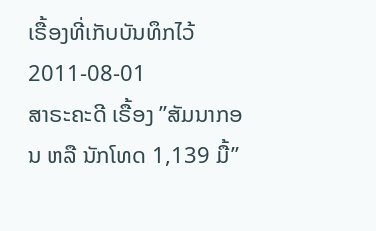ເຣື້ອງທີ່ເກັບບັນທຶກໄວ້
2011-08-01
ສາຣະຄະດີ ເຣື້ອງ ”ສັມນາກອນ ຫລື ນັກໂທດ 1,139 ມື້”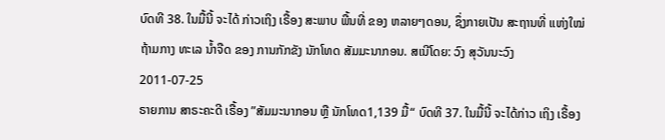ບົດທີ 38. ໃນມື້ນີ້ ຈະໄດ້ ກ່າວເຖິງ ເຣື້ອງ ສະພາບ ພື້ນທີ່ ຂອງ ຫລາຍໆດອນ, ຊຶ່ງກາຍເປັນ ສະຖານທີ່ ແຫ່ງໃໝ່ ຖ້າມກາງ ທະເລ ນໍ້າຈືດ ຂອງ ການກັກຂັງ ນັກໂທດ ສັມມະນາກອນ. ສເນີໂດຍ: ວົງ ສຸວັນນະວົງ
2011-07-25
ຣາຍການ ສາຣະຄະດີ ເຣື້ອງ ”ສັມມະນາກອນ ຫຼື ນັກໂທດ1,139 ມື້“ ບົດທີ 37. ໃນມື້ນີ້ ຈະໄດ້ກ່າວ ເຖິງ ເຣື້ອງ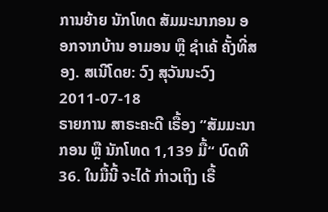ການຍ້າຍ ນັກໂທດ ສັມມະນາກອນ ອອກຈາກບ້ານ ອາມອນ ຫຼື ຊໍາເຄ້ ຄັ້ງທີ່ສອງ. ສເນີໂດຍ: ວົງ ສຸວັນນະວົງ
2011-07-18
ຣາຍການ ສາຣະຄະດີ ເຣື້ອງ ”ສັມມະນາກອນ ຫຼື ນັກໂທດ 1,139 ມື້“ ບົດທີ 36. ໃນມື້ນີ້ ຈະໄດ້ ກ່າວເຖິງ ເຣື້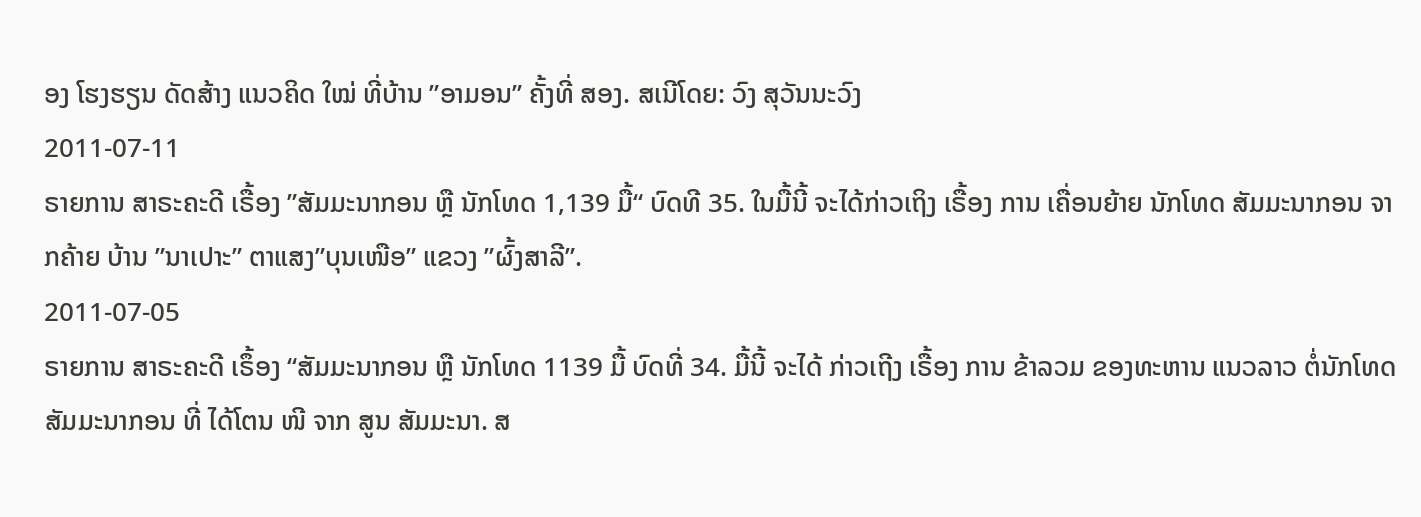ອງ ໂຮງຮຽນ ດັດສ້າງ ແນວຄິດ ໃໝ່ ທີ່ບ້ານ ”ອາມອນ” ຄັ້ງທີ່ ສອງ. ສເນີໂດຍ: ວົງ ສຸວັນນະວົງ
2011-07-11
ຣາຍການ ສາຣະຄະດີ ເຣື້ອງ ”ສັມມະນາກອນ ຫຼື ນັກໂທດ 1,139 ມື້“ ບົດທີ 35. ໃນມື້ນີ້ ຈະໄດ້ກ່າວເຖິງ ເຣື້ອງ ການ ເຄື່ອນຍ້າຍ ນັກໂທດ ສັມມະນາກອນ ຈາກຄ້າຍ ບ້ານ ”ນາເປາະ” ຕາແສງ”ບຸນເໜືອ” ແຂວງ ”ຜົ້ງສາລີ”.
2011-07-05
ຣາຍການ ສາຣະຄະດີ ເຣຶ້ອງ “ສັມມະນາກອນ ຫຼື ນັກໂທດ 1139 ມື້ ບົດທີ່ 34. ມື້ນີ້ ຈະໄດ້ ກ່າວເຖີງ ເຣື້ອງ ການ ຂ້າລວມ ຂອງທະຫານ ແນວລາວ ຕໍ່ນັກໂທດ ສັມມະນາກອນ ທີ່ ໄດ້ໂຕນ ໜີ ຈາກ ສູນ ສັມມະນາ. ສ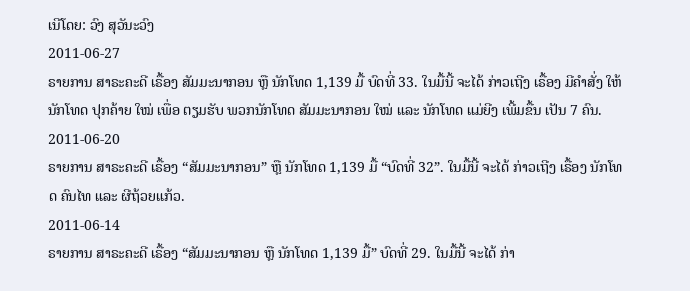ເນີໂດຍ: ວົງ ສຸວັນະວົງ
2011-06-27
ຣາຍການ ສາຣະຄະດີ ເຣື້ອງ ສັມມະນາກອນ ຫຼື ນັກໂທດ 1,139 ມື້ ບົດທີ່ 33. ໃນມື້ນີ້ ຈະໄດ້ ກ່າວເຖີງ ເຣື້ອງ ມີຄໍາສັ່ງ ໃຫ້ ນັກໂທດ ປຸກຄ້າຍ ໃໝ່ ເພື່ອ ຕຽມຮັບ ພວກນັກໂທດ ສັມມະນາກອນ ໃໝ່ ແລະ ນັກໂທດ ແມ່ຍີງ ເພີ້ມຂື້ນ ເປັນ 7 ຄົນ.
2011-06-20
ຣາຍການ ສາຣະຄະດີ ເຣື້ອງ “ສັມມະນາກອນ” ຫຼື ນັກໂທດ 1,139 ມື້ “ບົດທີ່ 32”. ໃນມື້ນີ້ ຈະໄດ້ ກ່າວເຖີງ ເຣື້ອງ ນັກໂທດ ຄົນໄທ ແລະ ຜີຖ້ວຍແກ້ວ.
2011-06-14
ຣາຍການ ສາຣະຄະດີ ເຣື້ອງ “ສັມມະນາກອນ ຫຼື ນັກໂທດ 1,139 ມື້” ບົດທີ່ 29. ໃນມື້ນີ້ ຈະໄດ້ ກ່າ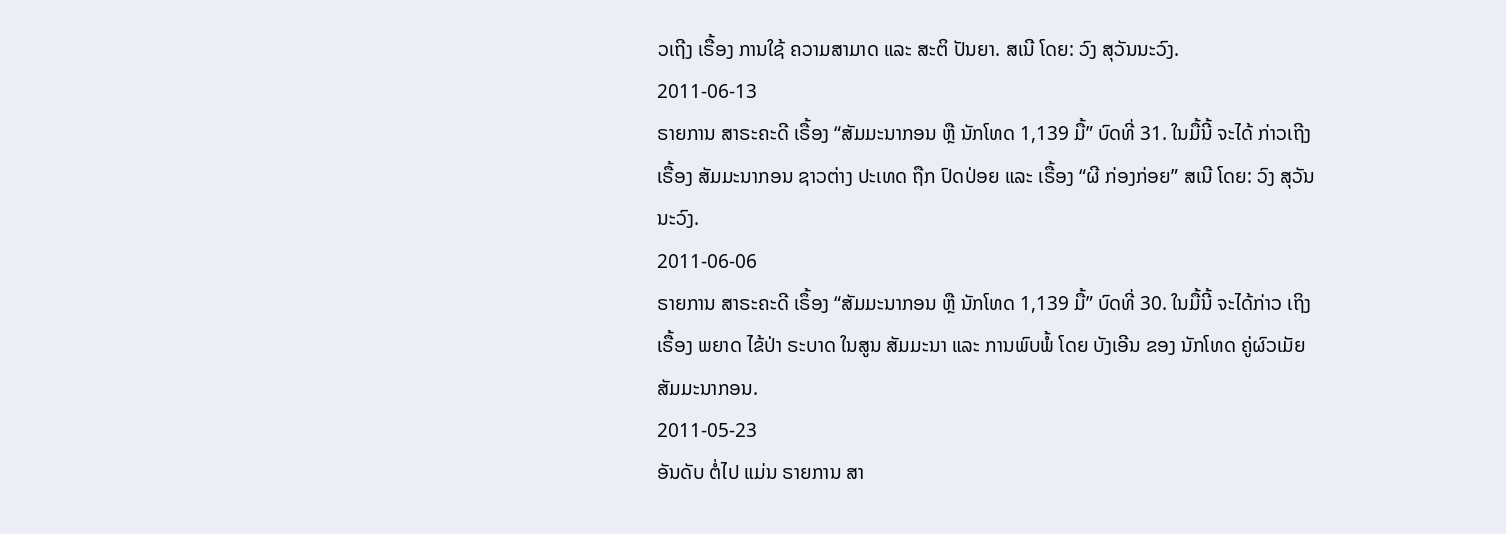ວເຖີງ ເຣື້ອງ ການໃຊ້ ຄວາມສາມາດ ແລະ ສະຕິ ປັນຍາ. ສເນີ ໂດຍ: ວົງ ສຸວັນນະວົງ.
2011-06-13
ຣາຍການ ສາຣະຄະດີ ເຣື້ອງ “ສັມມະນາກອນ ຫຼື ນັກໂທດ 1,139 ມື້” ບົດທີ່ 31. ໃນມື້ນີ້ ຈະໄດ້ ກ່າວເຖີງ ເຣື້ອງ ສັມມະນາກອນ ຊາວຕ່າງ ປະເທດ ຖືກ ປົດປ່ອຍ ແລະ ເຣື້ອງ “ຜີ ກ່ອງກ່ອຍ” ສເນີ ໂດຍ: ວົງ ສຸວັນນະວົງ.
2011-06-06
ຣາຍການ ສາຣະຄະດີ ເຣຶ້ອງ “ສັມມະນາກອນ ຫຼື ນັກໂທດ 1,139 ມື້” ບົດທີ່ 30. ໃນມື້ນີ້ ຈະໄດ້ກ່າວ ເຖິງເຣື້ອງ ພຍາດ ໄຂ້ປ່າ ຣະບາດ ໃນສູນ ສັມມະນາ ແລະ ການພົບພໍ້ ໂດຍ ບັງເອີນ ຂອງ ນັກໂທດ ຄູ່ຜົວເມັຍ ສັມມະນາກອນ.
2011-05-23
ອັນດັບ ຕໍ່ໄປ ແມ່ນ ຣາຍການ ສາ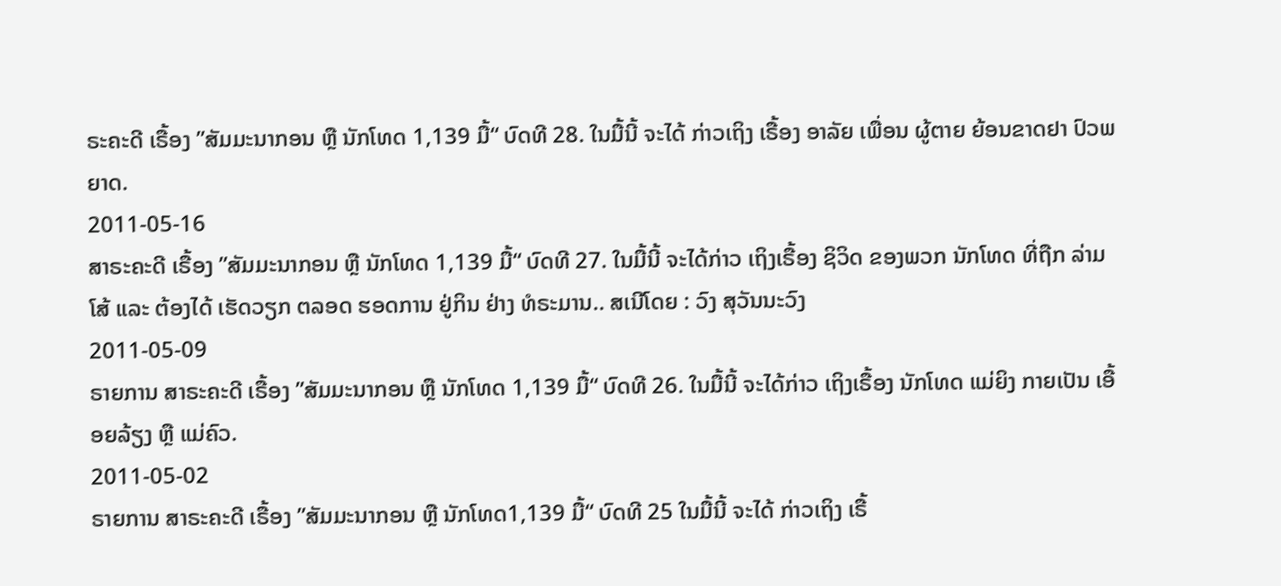ຣະຄະດີ ເຣື້ອງ ”ສັມມະນາກອນ ຫຼື ນັກໂທດ 1,139 ມື້“ ບົດທີ 28. ໃນມື້ນີ້ ຈະໄດ້ ກ່າວເຖິງ ເຣື້ອງ ອາລັຍ ເພື່ອນ ຜູ້ຕາຍ ຍ້ອນຂາດຢາ ປົວພຍາດ.
2011-05-16
ສາຣະຄະດີ ເຣື້ອງ ”ສັມມະນາກອນ ຫຼື ນັກໂທດ 1,139 ມື້“ ບົດທີ 27. ໃນມື້ນີ້ ຈະໄດ້ກ່າວ ເຖິງເຣື້ອງ ຊິວິດ ຂອງພວກ ນັກໂທດ ທີ່ຖືກ ລ່າມໂສ້ ແລະ ຕ້ອງໄດ້ ເຮັດວຽກ ຕລອດ ຮອດການ ຢູ່ກິນ ຢ່າງ ທໍຣະມານ.. ສເນີໂດຍ : ວົງ ສຸວັນນະວົງ
2011-05-09
ຣາຍການ ສາຣະຄະດີ ເຣື້ອງ ”ສັມມະນາກອນ ຫຼື ນັກໂທດ 1,139 ມື້“ ບົດທີ 26. ໃນມື້ນີ້ ຈະໄດ້ກ່າວ ເຖິງເຣື້ອງ ນັກໂທດ ແມ່ຍິງ ກາຍເປັນ ເອື້ອຍລ້ຽງ ຫຼື ແມ່ຄົວ.
2011-05-02
ຣາຍການ ສາຣະຄະດີ ເຣື້ອງ ”ສັມມະນາກອນ ຫຼື ນັກໂທດ1,139 ມື້“ ບົດທີ 25 ໃນມື້ນີ້ ຈະໄດ້ ກ່າວເຖິງ ເຣື້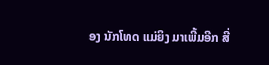ອງ ນັກໂທດ ແມ່ຍິງ ມາເພີ້ມອີກ ສີ່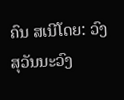ຄົນ ສເນີໂດຍ: ວົງ ສຸວັນນະວົງ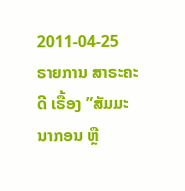2011-04-25
ຣາຍການ ສາຣະຄະດີ ເຣື້ອງ ”ສັມມະນາກອນ ຫຼື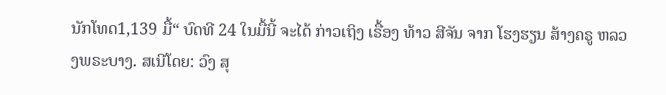ນັກໂທດ1,139 ມື້“ ບົດທີ 24 ໃນມື້ນີ້ ຈະໄດ້ ກ່າວເຖິງ ເຣື້ອງ ທ້າວ ສີຈັນ ຈາກ ໂຮງຮຽນ ສ້າງຄຣູ ຫລວງພຣະບາງ. ສເນີໂດຍ: ວົງ ສຸ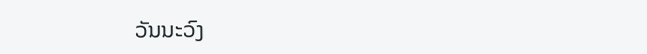ວັນນະວົງ